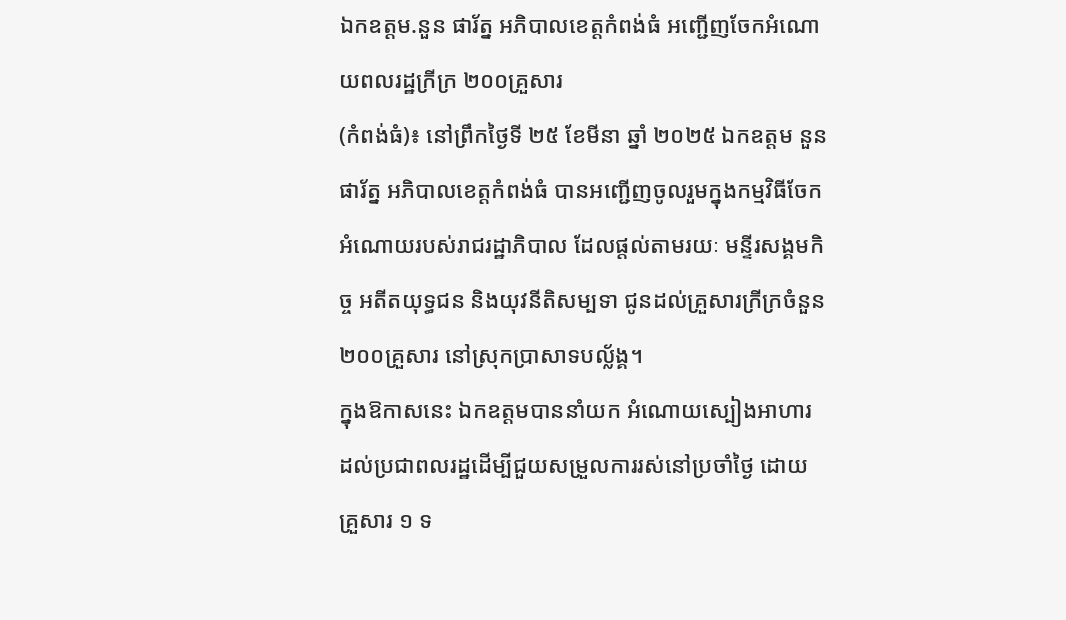ឯកឧត្តម.នួន ផារ័ត្ន អភិបាលខេត្តកំពង់ធំ អញ្ជើញចែកអំណោយពលរដ្ឋក្រីក្រ ២០០គ្រួសារ
(កំពង់ធំ)៖ នៅព្រឹកថ្ងៃទី ២៥ ខែមីនា ឆ្នាំ ២០២៥ ឯកឧត្តម នួន ផារ័ត្ន អភិបាលខេត្តកំពង់ធំ បានអញ្ជើញចូលរួមក្នុងកម្មវិធីចែកអំណោយរបស់រាជរដ្ឋាភិបាល ដែលផ្តល់តាមរយៈ មន្ទីរសង្គមកិច្ច អតីតយុទ្ធជន និងយុវនីតិសម្បទា ជូនដល់គ្រួសារក្រីក្រចំនួន ២០០គ្រួសារ នៅស្រុកប្រាសាទបល្ល័ង្គ។
ក្នុងឱកាសនេះ ឯកឧត្តមបាននាំយក អំណោយស្បៀងអាហារ ដល់ប្រជាពលរដ្ឋដើម្បីជួយសម្រួលការរស់នៅប្រចាំថ្ងៃ ដោយ គ្រួសារ ១ ទ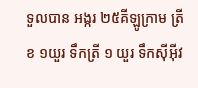ទួលបាន អង្ករ ២៥គីឡូក្រាម ត្រីខ ១យួរ ទឹកត្រី ១ យួរ ទឹកស៊ីអ៊ីវ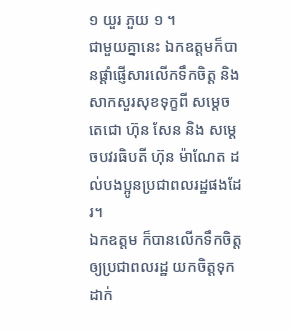១ យួរ ភួយ ១ ។
ជាមួយគ្នានេះ ឯកឧត្តមក៏បានផ្តាំផ្ញើសារលើកទឹកចិត្ត និងសាកសួរសុខទុក្ខពី សម្តេចតេជោ ហ៊ុន សែន និង សម្តេចបវរធិបតី ហ៊ុន ម៉ាណែត ដល់បងប្អូនប្រជាពលរដ្ឋផងដែរ។
ឯកឧត្តម ក៏បានលើកទឹកចិត្តឲ្យប្រជាពលរដ្ឋ យកចិត្តទុកដាក់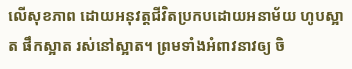លើសុខភាព ដោយអនុវត្តជីវិតប្រកបដោយអនាម័យ ហូបស្អាត ផឹកស្អាត រស់នៅស្អាត។ ព្រមទាំងអំពាវនាវឲ្យ ចិ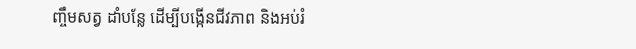ញ្ចឹមសត្វ ដាំបន្លែ ដើម្បីបង្កើនជីវភាព និងអប់រំ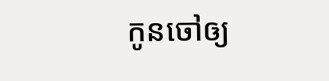កូនចៅឲ្យ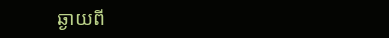ឆ្ងាយពី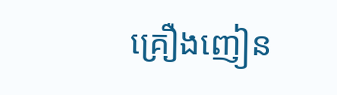គ្រឿងញៀន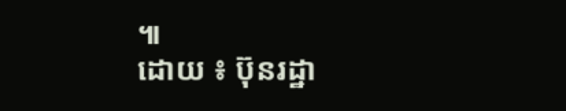៕
ដោយ ៖ ប៊ុនរដ្ឋា